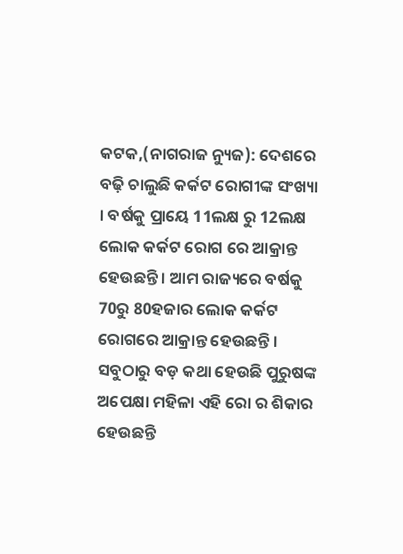କଟକ,(ନାଗରାଜ ନ୍ୟୁଜ): ଦେଶରେ ବଢ଼ି ଚାଲୁଛି କର୍କଟ ରୋଗୀଙ୍କ ସଂଖ୍ୟା । ବର୍ଷକୁ ପ୍ରାୟେ 11ଲକ୍ଷ ରୁ 12ଲକ୍ଷ ଲୋକ କର୍କଟ ରୋଗ ରେ ଆକ୍ରାନ୍ତ ହେଉଛନ୍ତି । ଆମ ରାଜ୍ୟରେ ବର୍ଷକୁ 70ରୁ 80ହଜାର ଲୋକ କର୍କଟ ରୋଗରେ ଆକ୍ରାନ୍ତ ହେଉଛନ୍ତି । ସବୁଠାରୁ ବଡ଼ କଥା ହେଉଛି ପୁରୁଷଙ୍କ ଅପେକ୍ଷା ମହିଳା ଏହି ରୋ ର ଶିକାର ହେଉଛନ୍ତି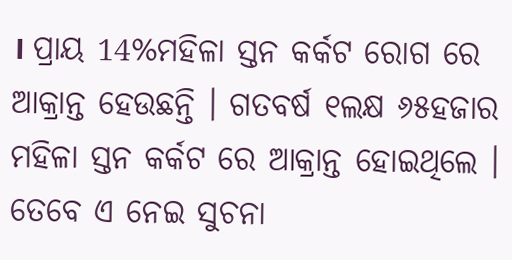। ପ୍ରାୟ 14%ମହିଳା ସ୍ତନ କର୍କଟ ରୋଗ ରେ ଆକ୍ରାନ୍ତ ହେଉଛନ୍ତି । ଗତବର୍ଷ ୧ଲକ୍ଷ ୬୫ହଜାର ମହିଳା ସ୍ତନ କର୍କଟ ରେ ଆକ୍ରାନ୍ତ ହୋଇଥିଲେ । ତେବେ ଏ ନେଇ ସୁଚନା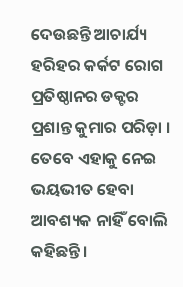ଦେଉଛନ୍ତି ଆଚାର୍ଯ୍ୟ ହରିହର କର୍କଟ ରୋଗ ପ୍ରତିଷ୍ଠାନର ଡକ୍ଟର ପ୍ରଶାନ୍ତ କୁମାର ପରିଡ଼ା । ତେବେ ଏହାକୁ ନେଇ ଭୟଭୀତ ହେବା ଆବଶ୍ୟକ ନାହିଁ ବୋଲି କହିଛନ୍ତି ।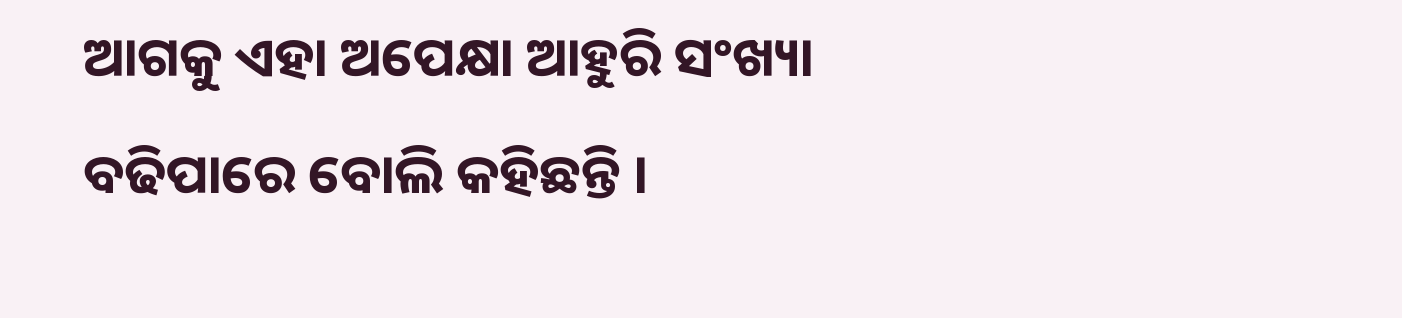ଆଗକୁ ଏହା ଅପେକ୍ଷା ଆହୁରି ସଂଖ୍ୟା ବଢିପାରେ ବୋଲି କହିଛନ୍ତି ।